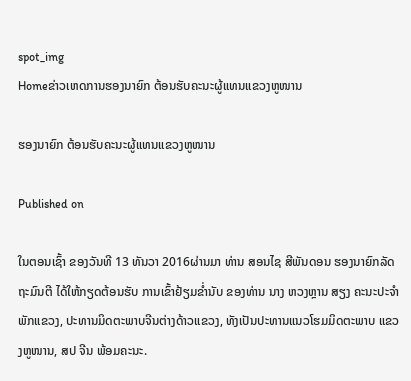spot_img
Homeຂ່າວເຫດການຮອງນາຍົກ ຕ້ອນຮັບຄະນະຜູ້ແທນແຂວງຫູໜານ

ຮອງນາຍົກ ຕ້ອນຮັບຄະນະຜູ້ແທນແຂວງຫູໜານ

Published on

ໃນຕອນເຊົ້າ ຂອງວັນທີ 13 ທັນວາ 2016ຜ່ານມາ ທ່ານ ສອນໄຊ ສີພັນດອນ ຮອງນາຍົກລັດຖະມົນຕີ ໄດ້ໃຫ້ກຽດຕ້ອນຮັບ ການເຂົ້າຢ້ຽມຂໍ່ານັບ ຂອງທ່ານ ນາງ ຫວງຫຼານ ສຽງ ຄະນະປະຈຳ ພັກແຂວງ, ປະທານມິດຕະພາບຈີນຕ່າງດ້າວແຂວງ, ທັງເປັນປະທານແນວໂຮມມິດຕະພາບ ແຂວງຫູໜານ, ສປ ຈີນ ພ້ອມຄະນະ.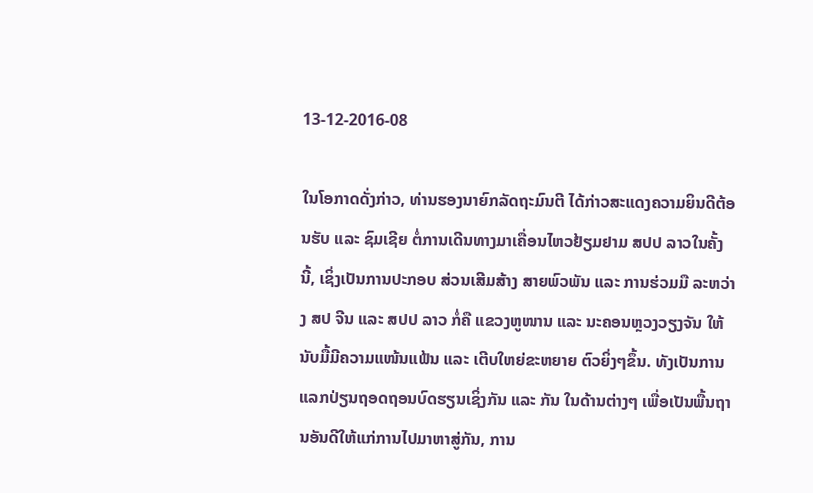13-12-2016-08

ໃນໂອກາດດັ່ງກ່າວ, ທ່ານຮອງນາຍົກລັດຖະມົນຕີ ໄດ້ກ່າວສະແດງຄວາມຍິນດີຕ້ອນຮັບ ແລະ ຊົມເຊີຍ ຕໍ່ການເດີນທາງມາເຄື່ອນໄຫວຢ້ຽມຢາມ ສປປ ລາວໃນຄັ້ງນີ້, ເຊິ່ງເປັນການປະກອບ ສ່ວນເສີມສ້າງ ສາຍພົວພັນ ແລະ ການຮ່ວມມື ລະຫວ່າງ ສປ ຈີນ ແລະ ສປປ ລາວ ກໍ່ຄື ແຂວງຫູໜານ ແລະ ນະຄອນຫຼວງວຽງຈັນ ໃຫ້ນັບມື້ມີຄວາມແໜ້ນແຟ້ນ ແລະ ເຕີບໃຫຍ່ຂະຫຍາຍ ຕົວຍິ່ງໆຂຶ້ນ. ທັງເປັນການແລກປ່ຽນຖອດຖອນບົດຮຽນເຊິ່ງກັນ ແລະ ກັນ ໃນດ້ານຕ່າງໆ ເພື່ອເປັນພື້ນຖານອັນດີໃຫ້ແກ່ການໄປມາຫາສູ່ກັນ, ການ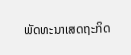ພັດທະນາເສດຖະກິດ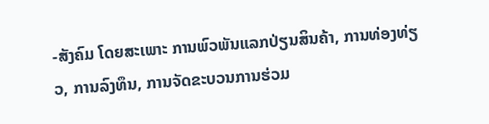-ສັງຄົມ ໂດຍສະເພາະ ການພົວພັນແລກປ່ຽນສິນຄ້າ, ການທ່ອງທ່ຽວ, ການລົງທຶນ, ການຈັດຂະບວນການຮ່ວມ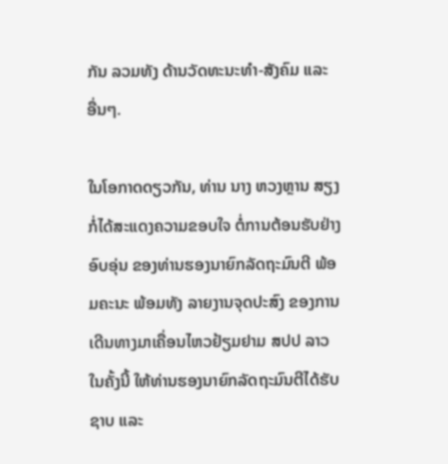ກັນ ລວມທັງ ດ້ານວັດທະນະທຳ-ສັງຄົມ ແລະ ອື່ນໆ.

ໃນໂອກາດດຽວກັນ, ທ່ານ ນາງ ຫວງຫຼານ ສຽງ ກໍ່ໄດ້ສະແດງຄວາມຂອບໃຈ ຕໍ່ການຕ້ອນຮັບຢ່າງອົບອຸ່ນ ຂອງທ່ານຮອງນາຍົກລັດຖະມົນຕີ ພ້ອມຄະນະ ພ້ອມທັງ ລາຍງານຈຸດປະສົງ ຂອງການເດີນທາງມາເຄື່ອນໄຫວຢ້ຽມຢາມ ສປປ ລາວ ໃນຄັ້ງນີ້ ໃຫ້ທ່ານຮອງນາຍົກລັດຖະມົນຕີໄດ້ຮັບຊາບ ແລະ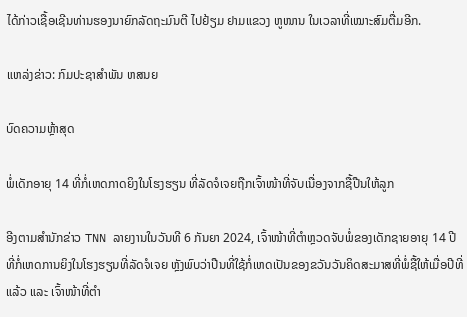ໄດ້ກ່າວເຊື້ອເຊີນທ່ານຮອງນາຍົກລັດຖະມົນຕີ ໄປຢ້ຽມ ຢາມແຂວງ ຫູໜານ ໃນເວລາທີ່ເໝາະສົມຕື່ມອີກ.

ແຫລ່ງຂ່າວ: ກົມປະຊາສຳພັນ ຫສນຍ

ບົດຄວາມຫຼ້າສຸດ

ພໍ່ເດັກອາຍຸ 14 ທີ່ກໍ່ເຫດກາດຍິງໃນໂຮງຮຽນ ທີ່ລັດຈໍເຈຍຖືກເຈົ້າໜ້າທີ່ຈັບເນື່ອງຈາກຊື້ປືນໃຫ້ລູກ

ອີງຕາມສຳນັກຂ່າວ TNN ລາຍງານໃນວັນທີ 6 ກັນຍາ 2024, ເຈົ້າໜ້າທີ່ຕຳຫຼວດຈັບພໍ່ຂອງເດັກຊາຍອາຍຸ 14 ປີ ທີ່ກໍ່ເຫດການຍິງໃນໂຮງຮຽນທີ່ລັດຈໍເຈຍ ຫຼັງພົບວ່າປືນທີ່ໃຊ້ກໍ່ເຫດເປັນຂອງຂວັນວັນຄິດສະມາສທີ່ພໍ່ຊື້ໃຫ້ເມື່ອປີທີ່ແລ້ວ ແລະ ເຈົ້າໜ້າທີ່ຕຳ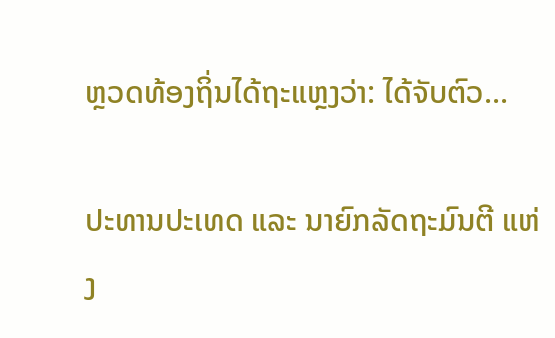ຫຼວດທ້ອງຖິ່ນໄດ້ຖະແຫຼງວ່າ: ໄດ້ຈັບຕົວ...

ປະທານປະເທດ ແລະ ນາຍົກລັດຖະມົນຕີ ແຫ່ງ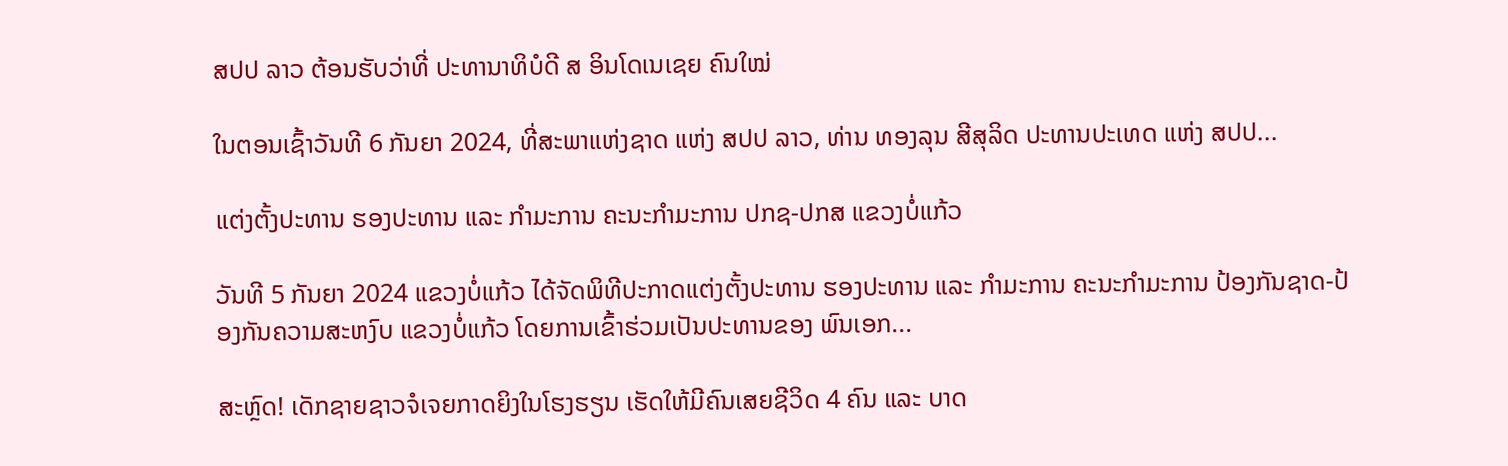ສປປ ລາວ ຕ້ອນຮັບວ່າທີ່ ປະທານາທິບໍດີ ສ ອິນໂດເນເຊຍ ຄົນໃໝ່

ໃນຕອນເຊົ້າວັນທີ 6 ກັນຍາ 2024, ທີ່ສະພາແຫ່ງຊາດ ແຫ່ງ ສປປ ລາວ, ທ່ານ ທອງລຸນ ສີສຸລິດ ປະທານປະເທດ ແຫ່ງ ສປປ...

ແຕ່ງຕັ້ງປະທານ ຮອງປະທານ ແລະ ກຳມະການ ຄະນະກຳມະການ ປກຊ-ປກສ ແຂວງບໍ່ແກ້ວ

ວັນທີ 5 ກັນຍາ 2024 ແຂວງບໍ່ແກ້ວ ໄດ້ຈັດພິທີປະກາດແຕ່ງຕັ້ງປະທານ ຮອງປະທານ ແລະ ກຳມະການ ຄະນະກຳມະການ ປ້ອງກັນຊາດ-ປ້ອງກັນຄວາມສະຫງົບ ແຂວງບໍ່ແກ້ວ ໂດຍການເຂົ້າຮ່ວມເປັນປະທານຂອງ ພົນເອກ...

ສະຫຼົດ! ເດັກຊາຍຊາວຈໍເຈຍກາດຍິງໃນໂຮງຮຽນ ເຮັດໃຫ້ມີຄົນເສຍຊີວິດ 4 ຄົນ ແລະ ບາດ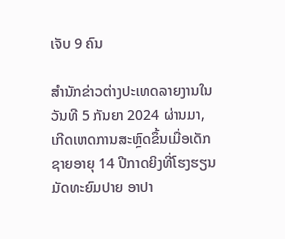ເຈັບ 9 ຄົນ

ສຳນັກຂ່າວຕ່າງປະເທດລາຍງານໃນວັນທີ 5 ກັນຍາ 2024 ຜ່ານມາ, ເກີດເຫດການສະຫຼົດຂຶ້ນເມື່ອເດັກຊາຍອາຍຸ 14 ປີກາດຍິງທີ່ໂຮງຮຽນມັດທະຍົມປາຍ ອາປາ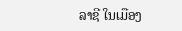ລາຊີ ໃນເມືອງ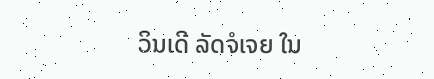ວິນເດີ ລັດຈໍເຈຍ ໃນ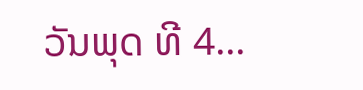ວັນພຸດ ທີ 4...